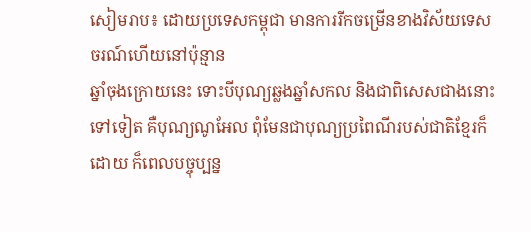សៀមរាប៖ ដោយប្រទេសកម្ពុជា មានការរីកចម្រើនខាងវិស័យទេសចរណ៍ហើយនៅប៉ុន្មាន
ឆ្នាំចុងក្រោយនេះ ទោះបីបុណ្យឆ្លងឆ្នាំសកល និងជាពិសេសជាងនោះទៅទៀត គឺបុណ្យណូអែល ពុំមែនជាបុណ្យប្រពៃណីរបស់ជាតិខ្មែរក៏ដោយ ក៏ពេលបច្ចុប្បន្ន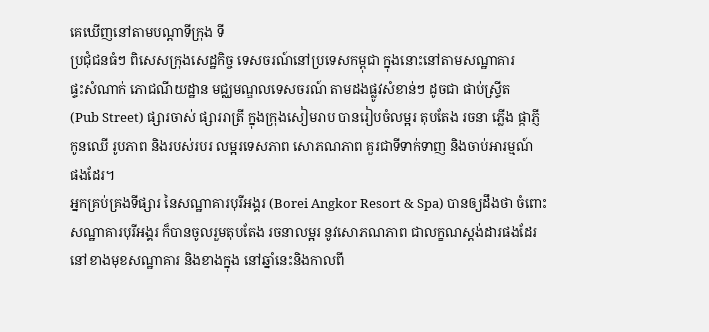គេឃើញនៅតាមបណ្ដាទីក្រុង ទី
ប្រជុំជនធំៗ ពិសេសក្រុងសេដ្ឋកិច្ច ទេសចរណ៍នៅប្រទេសកម្ពុជា ក្នុងនោះនៅតាមសណ្ឋាគារ
ផ្ទះសំណាក់ ភោជណីយដ្ឋាន មជ្ឈមណ្ឌលទេសចរណ៍ តាមដងផ្លូវសំខាន់ៗ ដូចជា ផាប់ស្រ្ទីត
(Pub Street) ផ្សារចាស់ ផ្សាររាត្រី ក្នុងក្រុងសៀមរាប បានរៀបចំលម្អរ តុបតែង រចនា ភ្លើង ផ្កាភ្ញី
កូនឈើ រូបភាព និងរបស់របរ លម្អរទេសភាព សោភណភាព គួរជាទីទាក់ទាញ និងចាប់អារម្មណ៍
ផងដែរ។
អ្នកគ្រប់គ្រងទីផ្សារ នៃសណ្ឋាគារបុរីអង្គរ (Borei Angkor Resort & Spa) បានឲ្យដឹងថា ចំពោះ
សណ្ឋាគារបុរីអង្គរ ក៏បានចូលរួមតុបតែង រចនាលម្អរ នូវសោភណភាព ជាលក្ខណស្ដង់ដារផងដែរ
នៅខាងមុខសណ្ឋាគារ និងខាងក្នុង នៅឆ្នាំនេះនិងកាលពី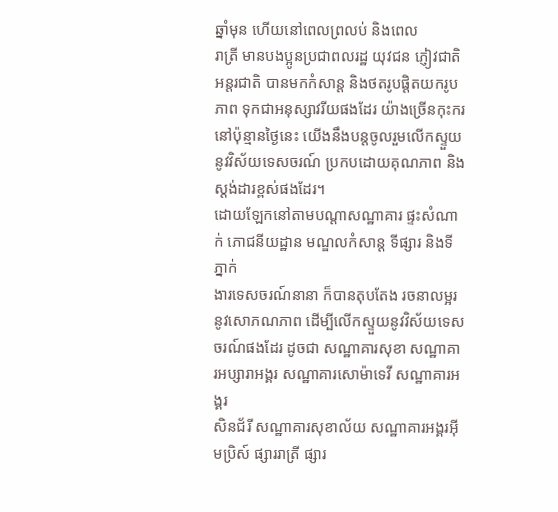ឆ្នាំមុន ហើយនៅពេលព្រលប់ និងពេល
រាត្រី មានបងប្អូនប្រជាពលរដ្ឋ យុវជន ភ្ញៀវជាតិ អន្ដរជាតិ បានមកកំសាន្ដ និងថតរូបផ្ដិតយករូប
ភាព ទុកជាអនុស្សាវរីយផងដែរ យ៉ាងច្រើនកុះករនៅប៉ុន្មានថ្ងៃនេះ យើងនឹងបន្ដចូលរួមលើកស្ទួយ
នូវវិស័យទេសចរណ៍ ប្រកបដោយគុណភាព និងស្ដង់ដារខ្ពស់ផងដែរ។
ដោយឡែកនៅតាមបណ្ដាសណ្ឋាគារ ផ្ទះសំណាក់ ភោជនីយដ្ឋាន មណ្ឌលកំសាន្ដ ទីផ្សារ និងទីភ្នាក់
ងារទេសចរណ៍នានា ក៏បានតុបតែង រចនាលម្អរ នូវសោភណភាព ដើម្បីលើកស្ទួយនូវវិស័យទេស
ចរណ៍ផងដែរ ដូចជា សណ្ឋាគារសុខា សណ្ឋាគារអប្សារាអង្គរ សណ្ឋាគារសោម៉ាទេវី សណ្ឋាគារអង្គរ
សិនជ័រី សណ្ឋាគារសុខាល័យ សណ្ឋាគារអង្គរអ៊ីមប្រិស៍ ផ្សាររាត្រី ផ្សារ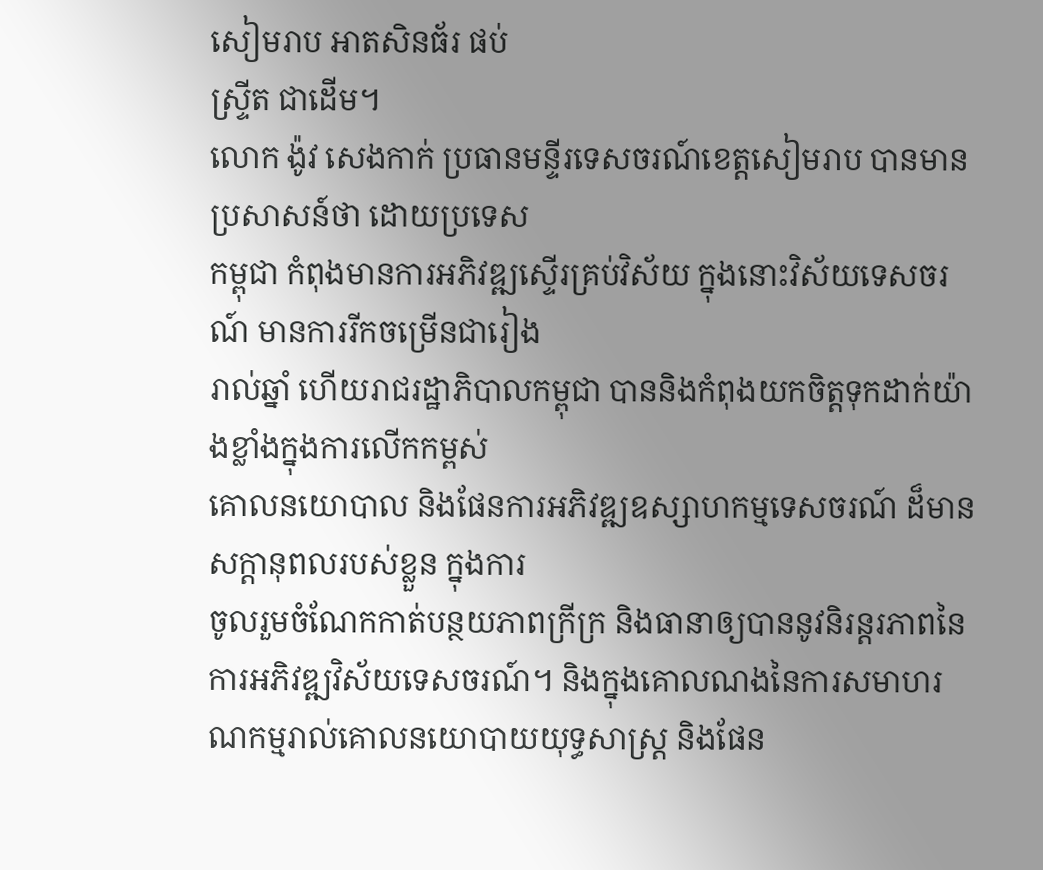សៀមរាប អាតសិនធ័រ ផប់
ស្រ្ទីត ជាដើម។
លោក ង៉ូវ សេងកាក់ ប្រធានមន្ទីរទេសចរណ៍ខេត្តសៀមរាប បានមានប្រសាសន៍ថា ដោយប្រទេស
កម្ពុជា កំពុងមានការអភិវឌ្ឍស្ទើរគ្រប់វិស័យ ក្នុងនោះវិស័យទេសចរណ៍ មានការរីកចម្រើនជារៀង
រាល់ឆ្នាំ ហើយរាជរដ្ឋាភិបាលកម្ពុជា បាននិងកំពុងយកចិត្តទុកដាក់យ៉ាងខ្លាំងក្នុងការលើកកម្ពស់
គោលនយោបាល និងផែនការអភិវឌ្ឍឧស្សាហកម្មទេសចរណ៍ ដ៏មានសក្ដានុពលរបស់ខ្លួន ក្នុងការ
ចូលរួមចំណែកកាត់បន្ថយភាពក្រីក្រ និងធានាឲ្យបាននូវនិរន្តរភាពនៃការអភិវឌ្ឍវិស័យទេសចរណ៍។ និងក្នុងគោលណងនៃការសមាហរណកម្មរាល់គោលនយោបាយយុទ្ធសាស្ត្រ និងផែន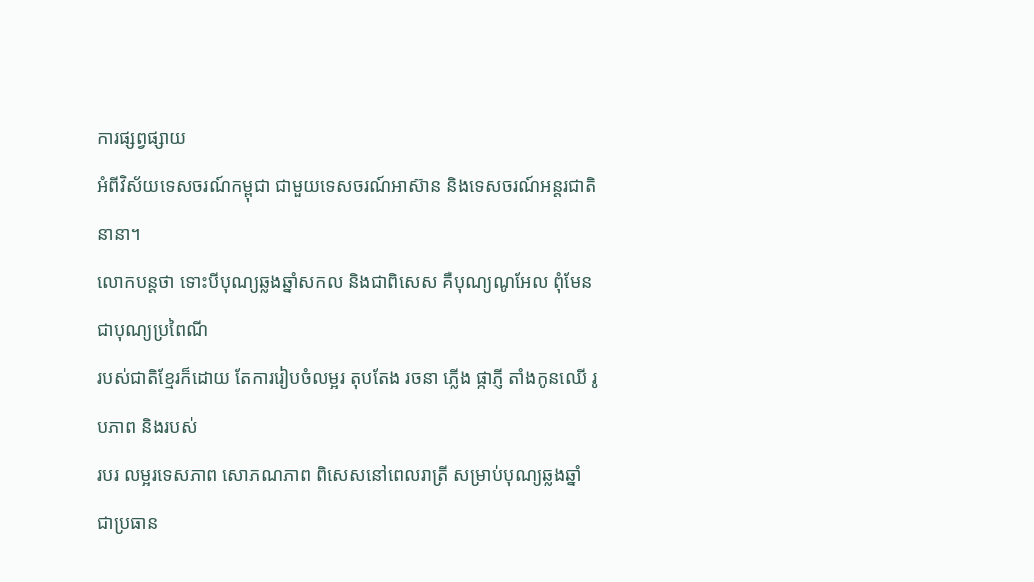ការផ្សព្វផ្សាយ
អំពីវិស័យទេសចរណ៍កម្ពុជា ជាមួយទេសចរណ៍អាស៊ាន និងទេសចរណ៍អន្តរជាតិនានា។
លោកបន្ដថា ទោះបីបុណ្យឆ្លងឆ្នាំសកល និងជាពិសេស គឺបុណ្យណូអែល ពុំមែនជាបុណ្យប្រពៃណី
របស់ជាតិខ្មែរក៏ដោយ តែការរៀបចំលម្អរ តុបតែង រចនា ភ្លើង ផ្កាភ្ញី តាំងកូនឈើ រូបភាព និងរបស់
របរ លម្អរទេសភាព សោភណភាព ពិសេសនៅពេលរាត្រី សម្រាប់បុណ្យឆ្លងឆ្នាំ ជាប្រធាន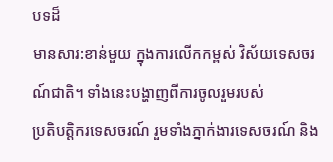បទដ៏
មានសារ:ខាន់មួយ ក្នុងការលើកកម្ពស់ វិស័យទេសចរណ៍ជាតិ។ ទាំងនេះបង្ហាញពីការចូលរួមរបស់
ប្រតិបត្តិករទេសចរណ៍ រួមទាំងភ្នាក់ងារទេសចរណ៍ និង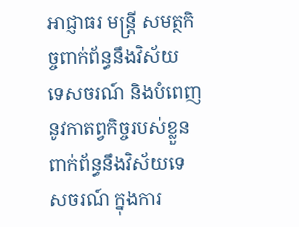អាជ្ញាធរ មន្ត្រី សមត្ថកិច្ចពាក់ព័ន្ធនឹងវិស័យ
ទេសចរណ៍ និងបំពេញនូវកាតព្វកិច្ចរបស់ខ្លួនពាក់ព័ន្ធនឹងវិស័យទេសចរណ៍ ក្នុងការ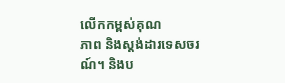លើកកម្ពស់គុណ
ភាព និងស្ដង់ដារទេសចរណ៍។ និងប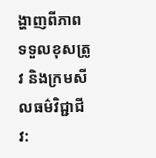ង្ហាញពីភាពទទួលខុសត្រូវ និងក្រមសីលធម៌វិជ្ជាជីវ: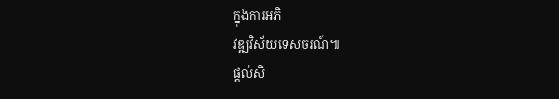ក្នុងការអភិ
វឌ្ឍវិស័យទេសចរណ៍៕
ផ្តល់សិ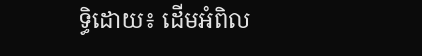ទ្ធិដោយ៖ ដើមអំពិល